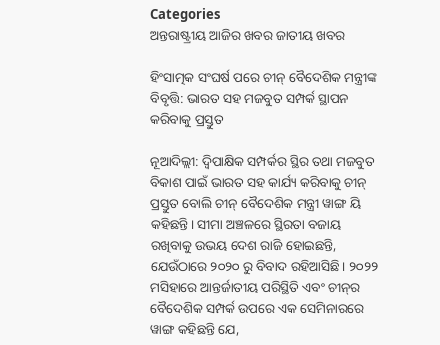Categories
ଅନ୍ତରାଷ୍ଟ୍ରୀୟ ଆଜିର ଖବର ଜାତୀୟ ଖବର

ହିଂସାତ୍ମକ ସଂଘର୍ଷ ପରେ ଚୀନ୍ ବୈଦେଶିକ ମନ୍ତ୍ରୀଙ୍କ ବିବୃତ୍ତି: ଭାରତ ସହ ମଜବୁତ ସମ୍ପର୍କ ସ୍ଥାପନ କରିବାକୁ ପ୍ରସ୍ତୁତ

ନୂଆଦିଲ୍ଲୀ: ଦ୍ୱିପାକ୍ଷିକ ସମ୍ପର୍କର ସ୍ଥିର ତଥା ମଜବୁତ ବିକାଶ ପାଇଁ ଭାରତ ସହ କାର୍ଯ୍ୟ କରିବାକୁ ଚୀନ୍ ପ୍ରସ୍ତୁତ ବୋଲି ଚୀନ୍ ବୈଦେଶିକ ମନ୍ତ୍ରୀ ୱାଙ୍ଗ ୟି କହିଛନ୍ତି। ସୀମା ଅଞ୍ଚଳରେ ସ୍ଥିରତା ବଜାୟ ରଖିବାକୁ ଉଭୟ ଦେଶ ରାଜି ହୋଇଛନ୍ତି, ଯେଉଁଠାରେ ୨୦୨୦ ରୁ ବିବାଦ ରହିଆସିଛି। ୨୦୨୨ ମସିହାରେ ଆନ୍ତର୍ଜାତୀୟ ପରିସ୍ଥିତି ଏବଂ ଚୀନ୍‌ର ବୈଦେଶିକ ସମ୍ପର୍କ ଉପରେ ଏକ ସେମିନାରରେ ୱାଙ୍ଗ କହିଛନ୍ତି ଯେ,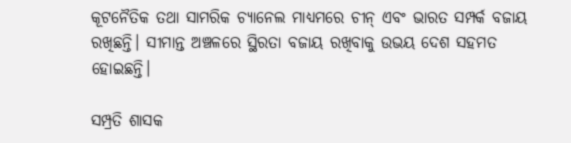କୂଟନୈତିକ ତଥା ସାମରିକ ଚ୍ୟାନେଲ ମାଧ୍ୟମରେ ଚୀନ୍ ଏବଂ ଭାରତ ସମ୍ପର୍କ ବଜାୟ ରଖିଛନ୍ତି। ସୀମାନ୍ତ ଅଞ୍ଚଳରେ ସ୍ଥିରତା ବଜାୟ ରଖିବାକୁ ଉଭୟ ଦେଶ ସହମତ ହୋଇଛନ୍ତି।

ସମ୍ପ୍ରତି ଶାସକ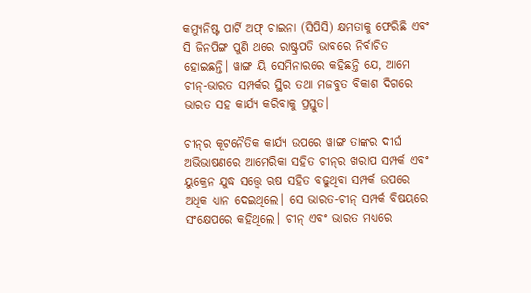କମ୍ୟୁନିଷ୍ଟ ପାର୍ଟି ଅଫ୍ ଚାଇନା (ସିପିସି) କ୍ଷମତାକୁ ଫେରିଛି ଏବଂ ସି ଜିନପିଙ୍ଗ ପୁଣି ଥରେ ରାଷ୍ଟ୍ରପତି ଭାବରେ ନିର୍ବାଚିତ ହୋଇଛନ୍ତି। ୱାଙ୍ଗ ୟି ସେମିନାରରେ କହିଛନ୍ତି ଯେ, ଆମେ ଚୀନ୍-ଭାରତ ସମ୍ପର୍କର ସ୍ଥିର ତଥା ମଜବୁତ ବିକାଶ ଦିଗରେ ଭାରତ ସହ କାର୍ଯ୍ୟ କରିବାକୁ ପ୍ରସ୍ତୁତ।

ଚୀନ୍‌ର କୂଟନୈତିକ କାର୍ଯ୍ୟ ଉପରେ ୱାଙ୍ଗ ତାଙ୍କର ଦୀର୍ଘ ଅଭିଭାଷଣରେ ଆମେରିକା ସହିତ ଚୀନ୍‌ର ଖରାପ ସମ୍ପର୍କ ଏବଂ ୟୁକ୍ରେନ ଯୁଦ୍ଧ ସତ୍ତ୍ୱେ ଋଷ ସହିତ ବଢୁଥିବା ସମ୍ପର୍କ ଉପରେ ଅଧିକ ଧ୍ୟାନ ଦେଇଥିଲେ। ସେ ଭାରତ-ଚୀନ୍ ସମ୍ପର୍କ ବିଷୟରେ ସଂକ୍ଷେପରେ କହିଥିଲେ। ଚୀନ୍ ଏବଂ ଭାରତ ମଧ୍ୟରେ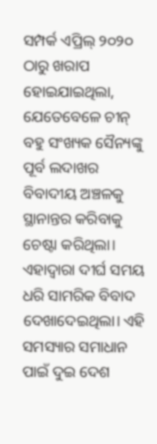ସମ୍ପର୍କ ଏପ୍ରିଲ୍ ୨୦୨୦ ଠାରୁ ଖରାପ ହୋଇଯାଇଥିଲା, ଯେତେବେଳେ ଚୀନ୍ ବହୁ ସଂଖ୍ୟକ ସୈନ୍ୟଙ୍କୁ ପୂର୍ବ ଲଦାଖର ବିବାଦୀୟ ଅଞ୍ଚଳକୁ ସ୍ଥାନାନ୍ତର କରିବାକୁ ଚେଷ୍ଟା କରିଥିଲା। ଏହାଦ୍ୱାରା ଦୀର୍ଘ ସମୟ ଧରି ସାମରିକ ବିବାଦ ଦେଖାଦେଇଥିଲା। ଏହି ସମସ୍ୟାର ସମାଧାନ ପାଇଁ ଦୁଇ ଦେଶ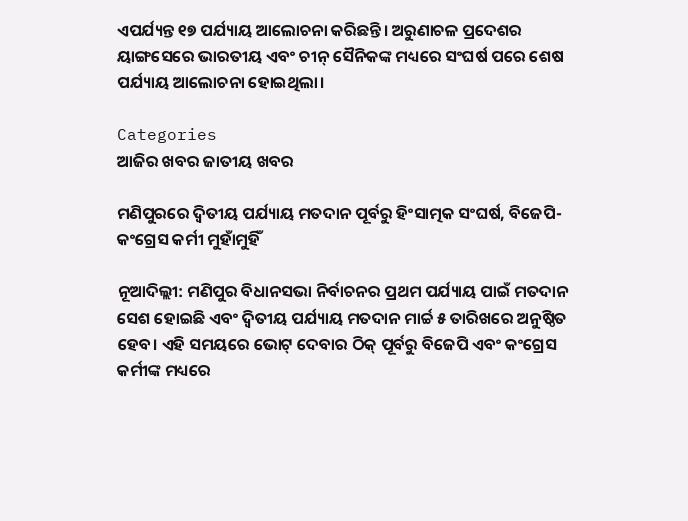ଏପର୍ଯ୍ୟନ୍ତ ୧୭ ପର୍ଯ୍ୟାୟ ଆଲୋଚନା କରିଛନ୍ତି। ଅରୁଣାଚଳ ପ୍ରଦେଶର ୟାଙ୍ଗସେରେ ଭାରତୀୟ ଏବଂ ଚୀନ୍ ସୈନିକଙ୍କ ମଧ୍ୟରେ ସଂଘର୍ଷ ପରେ ଶେଷ ପର୍ଯ୍ୟାୟ ଆଲୋଚନା ହୋଇଥିଲା।

Categories
ଆଜିର ଖବର ଜାତୀୟ ଖବର

ମଣିପୁରରେ ଦ୍ୱିତୀୟ ପର୍ଯ୍ୟାୟ ମତଦାନ ପୂର୍ବରୁ ହିଂସାତ୍ମକ ସଂଘର୍ଷ, ବିଜେପି-କଂଗ୍ରେସ କର୍ମୀ ମୁହାଁମୁହିଁ

ନୂଆଦିଲ୍ଲୀ: ମଣିପୁର ବିଧାନସଭା ନିର୍ବାଚନର ପ୍ରଥମ ପର୍ଯ୍ୟାୟ ପାଇଁ ମତଦାନ ସେଶ ହୋଇଛି ଏବଂ ଦ୍ୱିତୀୟ ପର୍ଯ୍ୟାୟ ମତଦାନ ମାର୍ଚ୍ଚ ୫ ତାରିଖରେ ଅନୁଷ୍ଠିତ ହେବ। ଏହି ସମୟରେ ଭୋଟ୍ ଦେବାର ଠିକ୍ ପୂର୍ବରୁ ବିଜେପି ଏବଂ କଂଗ୍ରେସ କର୍ମୀଙ୍କ ମଧ୍ୟରେ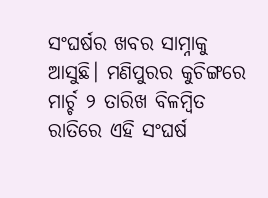ସଂଘର୍ଷର ଖବର ସାମ୍ନାକୁ ଆସୁଛି। ମଣିପୁରର କୁଚିଙ୍ଗରେ ମାର୍ଚ୍ଚ ୨ ତାରିଖ ବିଳମ୍ବିତ ରାତିରେ ଏହି ସଂଘର୍ଷ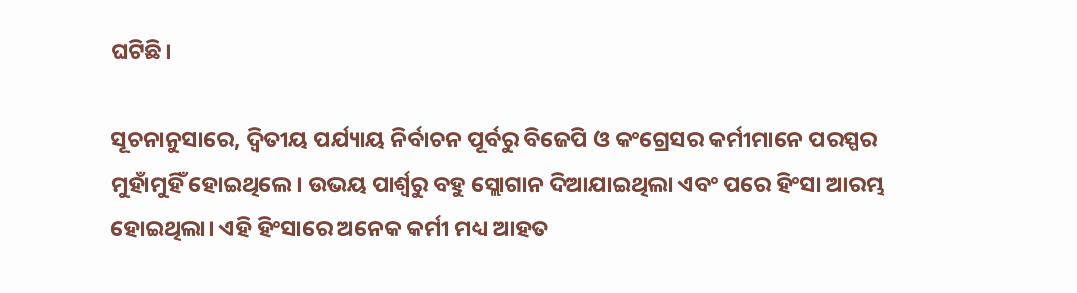ଘଟିଛି।

ସୂଚନାନୁସାରେ, ଦ୍ୱିତୀୟ ପର୍ଯ୍ୟାୟ ନିର୍ବାଚନ ପୂର୍ବରୁ ବିଜେପି ଓ କଂଗ୍ରେସର କର୍ମୀମାନେ ପରସ୍ପର ମୁହାଁମୁହିଁ ହୋଇଥିଲେ। ଉଭୟ ପାର୍ଶ୍ୱରୁ ବହୁ ସ୍ଲୋଗାନ ଦିଆଯାଇଥିଲା ଏବଂ ପରେ ହିଂସା ଆରମ୍ଭ ହୋଇଥିଲା। ଏହି ହିଂସାରେ ଅନେକ କର୍ମୀ ମଧ୍ୟ ଆହତ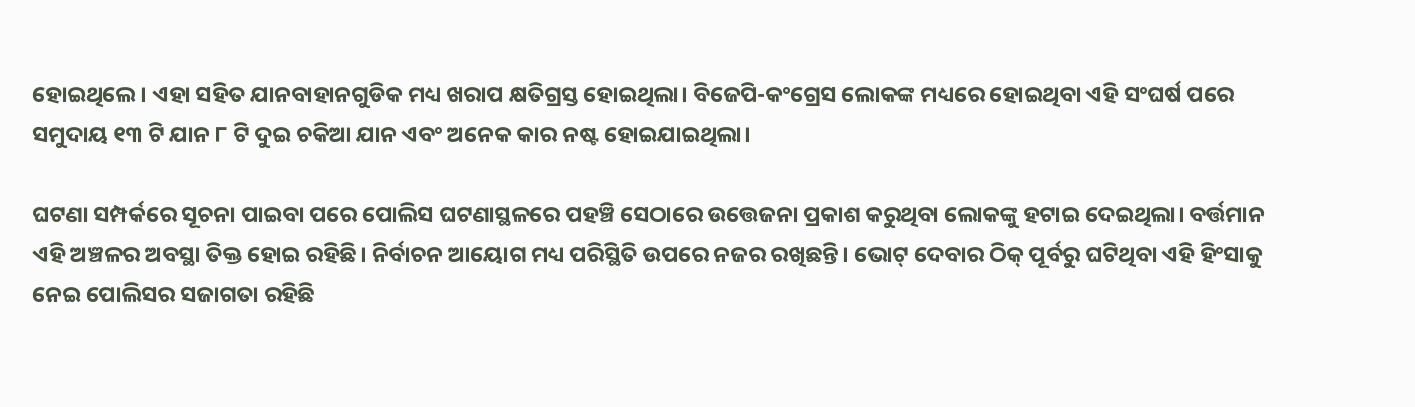ହୋଇଥିଲେ। ଏହା ସହିତ ଯାନବାହାନଗୁଡିକ ମଧ୍ୟ ଖରାପ କ୍ଷତିଗ୍ରସ୍ତ ହୋଇଥିଲା। ବିଜେପି-କଂଗ୍ରେସ ଲୋକଙ୍କ ମଧ୍ୟରେ ହୋଇଥିବା ଏହି ସଂଘର୍ଷ ପରେ ସମୁଦାୟ ୧୩ ଟି ଯାନ ୮ ଟି ଦୁଇ ଚକିଆ ଯାନ ଏବଂ ଅନେକ କାର ନଷ୍ଟ ହୋଇଯାଇଥିଲା।

ଘଟଣା ସମ୍ପର୍କରେ ସୂଚନା ପାଇବା ପରେ ପୋଲିସ ଘଟଣାସ୍ଥଳରେ ପହଞ୍ଚି ସେଠାରେ ଉତ୍ତେଜନା ପ୍ରକାଶ କରୁଥିବା ଲୋକଙ୍କୁ ହଟାଇ ଦେଇଥିଲା। ବର୍ତ୍ତମାନ ଏହି ଅଞ୍ଚଳର ଅବସ୍ଥା ତିକ୍ତ ହୋଇ ରହିଛି। ନିର୍ବାଚନ ଆୟୋଗ ମଧ୍ୟ ପରିସ୍ଥିତି ଉପରେ ନଜର ରଖିଛନ୍ତି। ଭୋଟ୍ ଦେବାର ଠିକ୍ ପୂର୍ବରୁ ଘଟିଥିବା ଏହି ହିଂସାକୁ ନେଇ ପୋଲିସର ସଜାଗତା ରହିଛି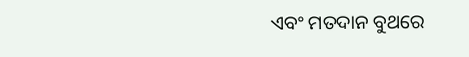ଏବଂ ମତଦାନ ବୁଥରେ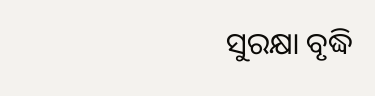ସୁରକ୍ଷା ବୃଦ୍ଧି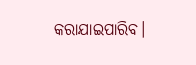କରାଯାଇପାରିବ।